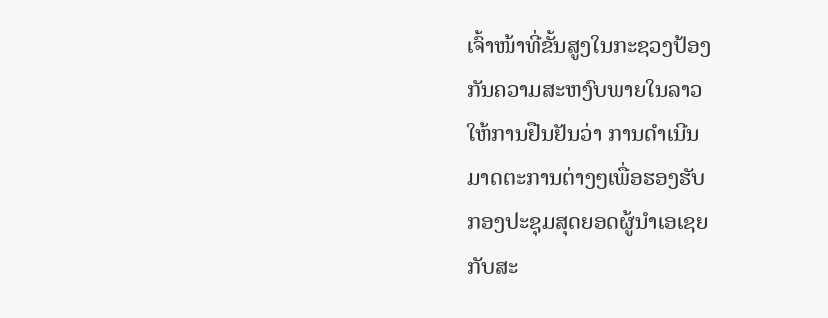ເຈົ້າໜ້າທີ່ຂັ້ນສູງໃນກະຊວງປ້ອງ
ກັນຄວາມສະຫງົບພາຍໃນລາວ
ໃຫ້ການຢືນຢັນວ່າ ການດໍາເນີນ
ມາດຕະການຕ່າງໆເພື່ອຮອງຮັບ
ກອງປະຊຸມສຸດຍອດຜູ້ນໍາເອເຊຍ
ກັບສະ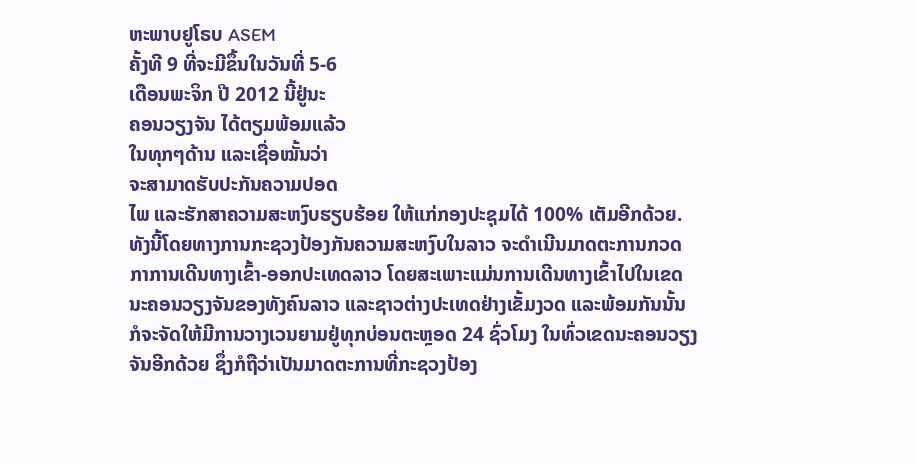ຫະພາບຢູໂຣບ ASEM
ຄັ້ງທີ 9 ທີ່ຈະມີຂຶ້ນໃນວັນທີ່ 5-6
ເດືອນພະຈິກ ປີ 2012 ນີ້ຢູ່ນະ
ຄອນວຽງຈັນ ໄດ້ຕຽມພ້ອມແລ້ວ
ໃນທຸກໆດ້ານ ແລະເຊື່ອໝັ້ນວ່າ
ຈະສາມາດຮັບປະກັນຄວາມປອດ
ໄພ ແລະຮັກສາຄວາມສະຫງົບຮຽບຮ້ອຍ ໃຫ້ແກ່ກອງປະຊຸມໄດ້ 100% ເຕັມອີກດ້ວຍ.
ທັງນີ້ໂດຍທາງການກະຊວງປ້ອງກັນຄວາມສະຫງົບໃນລາວ ຈະດໍາເນີນມາດຕະການກວດ
ກາການເດີນທາງເຂົ້າ-ອອກປະເທດລາວ ໂດຍສະເພາະແມ່ນການເດີນທາງເຂົ້າໄປໃນເຂດ
ນະຄອນວຽງຈັນຂອງທັງຄົນລາວ ແລະຊາວຕ່າງປະເທດຢ່າງເຂັ້ມງວດ ແລະພ້ອມກັນນັ້ນ
ກໍຈະຈັດໃຫ້ມີການວາງເວນຍາມຢູ່ທຸກບ່ອນຕະຫຼອດ 24 ຊົ່ວໂມງ ໃນທົ່ວເຂດນະຄອນວຽງ
ຈັນອີກດ້ວຍ ຊຶ່ງກໍຖືວ່າເປັນມາດຕະການທີ່ກະຊວງປ້ອງ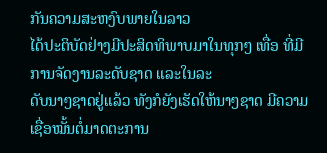ກັນຄວາມສະຫງົບພາຍໃນລາວ
ໄດ້ປະຕິບັດຢ່າງມີປະສິດທິພາບມາໃນທຸກໆ ເທື່ອ ທີ່ມີການຈັດງານລະດັບຊາດ ແລະໃນລະ
ດັບນາໆຊາດຢູ່ແລ້ວ ທັງກໍຍັງເຮັດໃຫ້ນາໆຊາດ ມີຄວາມເຊື່ອໝັ້ນຕໍ່ມາດຕະການ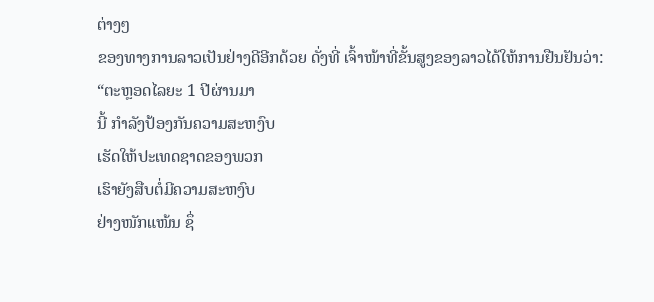ຕ່າງໆ
ຂອງທາງການລາວເປັນຢ່າງດີອີກດ້ວຍ ດັ່ງທີ່ ເຈົ້າໜ້າທີ່ຂັ້ນສູງຂອງລາວໄດ້ໃຫ້ການຢືນຢັນວ່າ:
“ຕະຫຼອດໄລຍະ 1 ປີຜ່ານມາ
ນີ້ ກໍາລັງປ້ອງກັນຄວາມສະຫງົບ
ເຮັດໃຫ້ປະເທດຊາດຂອງພວກ
ເຮົາຍັງສືບຕໍ່ມີຄວາມສະຫງົບ
ຢ່າງໜັກແໜ້ນ ຊຶ່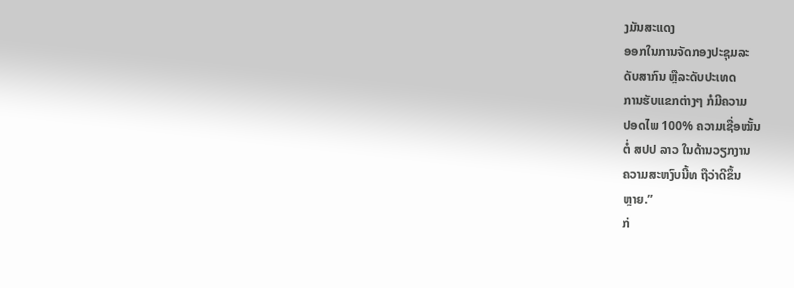ງມັນສະແດງ
ອອກໃນການຈັດກອງປະຊຸມລະ
ດັບສາກົນ ຫຼືລະດັບປະເທດ
ການຮັບແຂກຕ່າງໆ ກໍມີຄວາມ
ປອດໄພ 100% ຄວາມເຊື່ອໝັ້ນ
ຕໍ່ ສປປ ລາວ ໃນດ້ານວຽກງານ
ຄວາມສະຫງົບນີ້ທ ຖືວ່າດີຂຶ້ນ
ຫຼາຍ.”
ກ່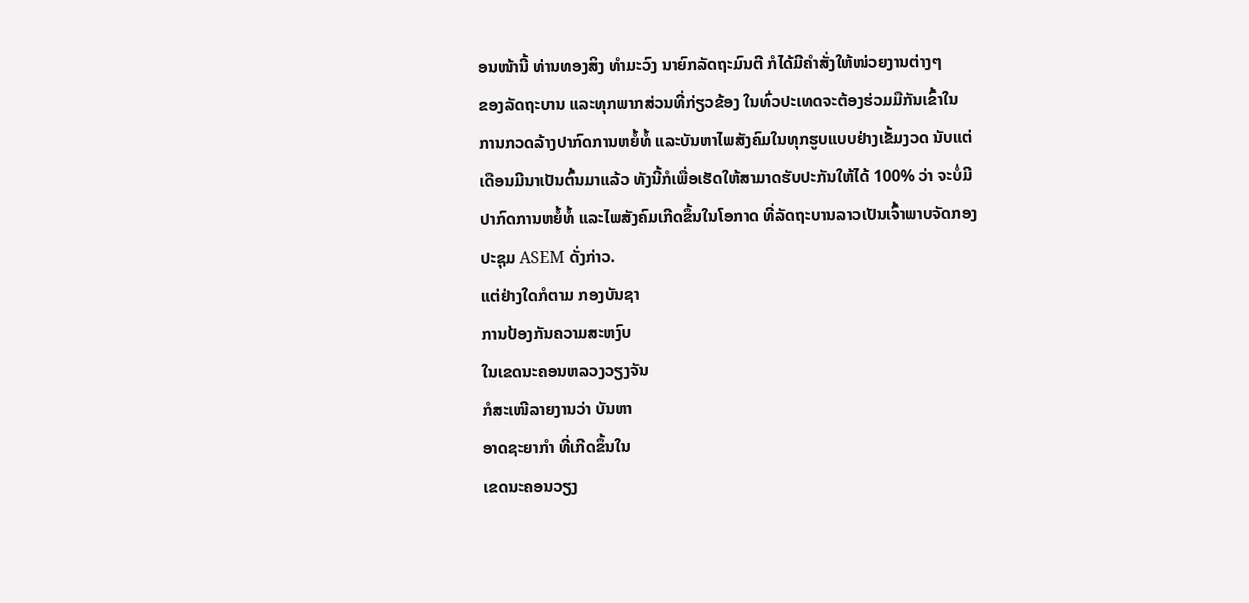ອນໜ້ານີ້ ທ່ານທອງສິງ ທໍາມະວົງ ນາຍົກລັດຖະມົນຕີ ກໍໄດ້ມີຄໍາສັ່ງໃຫ້ໜ່ວຍງານຕ່າງໆ
ຂອງລັດຖະບານ ແລະທຸກພາກສ່ວນທີ່ກ່ຽວຂ້ອງ ໃນທົ່ວປະເທດຈະຕ້ອງຮ່ວມມືກັນເຂົ້າໃນ
ການກວດລ້າງປາກົດການຫຍໍ້ທໍ້ ແລະບັນຫາໄພສັງຄົມໃນທຸກຮູບແບບຢ່າງເຂັ້ມງວດ ນັບແຕ່
ເດືອນມີນາເປັນຕົ້ນມາແລ້ວ ທັງນີ້ກໍເພື່ອເຮັດໃຫ້ສາມາດຮັບປະກັນໃຫ້ໄດ້ 100% ວ່າ ຈະບໍ່ມີ
ປາກົດການຫຍໍ້ທໍ້ ແລະໄພສັງຄົມເກີດຂຶ້ນໃນໂອກາດ ທີ່ລັດຖະບານລາວເປັນເຈົ້າພາບຈັດກອງ
ປະຊຸມ ASEM ດັ່ງກ່າວ.
ແຕ່ຢ່າງໃດກໍຕາມ ກອງບັນຊາ
ການປ້ອງກັນຄວາມສະຫງົບ
ໃນເຂດນະຄອນຫລວງວຽງຈັນ
ກໍສະເໜີລາຍງານວ່າ ບັນຫາ
ອາດຊະຍາກໍາ ທີ່ເກີດຂຶ້ນໃນ
ເຂດນະຄອນວຽງ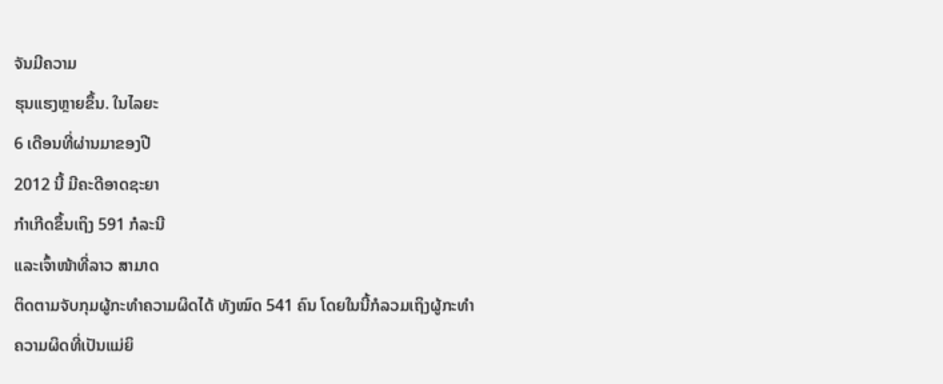ຈັນມີຄວາມ
ຮຸນແຮງຫຼາຍຂຶ້ນ. ໃນໄລຍະ
6 ເດືອນທີ່ຜ່ານມາຂອງປີ
2012 ນີ້ ມີຄະດີອາດຊະຍາ
ກໍາເກີດຂຶ້ນເຖິງ 591 ກໍລະນີ
ແລະເຈົ້າໜ້າທີ່ລາວ ສາມາດ
ຕິດຕາມຈັບກຸມຜູ້ກະທໍາຄວາມຜິດໄດ້ ທັງໝົດ 541 ຄົນ ໂດຍໃນນີ້ກໍລວມເຖິງຜູ້ກະທໍາ
ຄວາມຜິດທີ່ເປັນແມ່ຍິ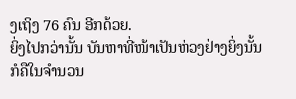ງເຖິງ 76 ຄົນ ອີກດ້ວຍ.
ຍິ່ງໄປກວ່ານັ້ນ ບັນຫາທີ່ໜ້າເປັນຫ່ວງຢ່າງຍິ່ງນັ້ນ ກໍຄືໃນຈໍານວນ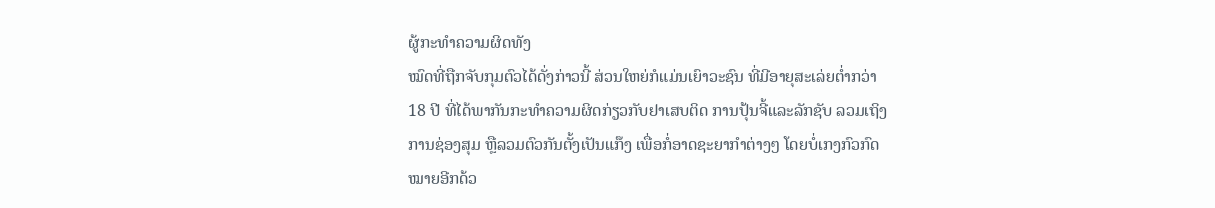ຜູ້ກະທໍາຄວາມຜິດທັງ
ໝົດທີ່ຖືກຈັບກຸມຕົວໄດ້ດັ່ງກ່າວນີ້ ສ່ວນໃຫຍ່ກໍແມ່ນເຍົາວະຊົນ ທີ່ມີອາຍຸສະເລ່ຍຕໍ່າກວ່າ
18 ປີ ທີ່ໄດ້ພາກັນກະທໍາຄວາມຜິດກ່ຽວກັບຢາເສບຕິດ ການປຸ້ນຈີ້ແລະລັກຊັບ ລວມເຖິງ
ການຊ່ອງສຸມ ຫຼືລວມຕົວກັນຕັ້ງເປັນແກ໊ງ ເພື່ອກໍ່ອາດຊະຍາກໍາຕ່າງໆ ໂດຍບໍ່ເກງກົວກົດ
ໝາຍອີກດ້ວ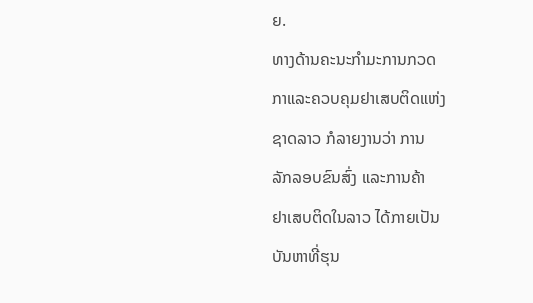ຍ.
ທາງດ້ານຄະນະກໍາມະການກວດ
ກາແລະຄວບຄຸມຢາເສບຕິດແຫ່ງ
ຊາດລາວ ກໍລາຍງານວ່າ ການ
ລັກລອບຂົນສົ່ງ ແລະການຄ້າ
ຢາເສບຕິດໃນລາວ ໄດ້ກາຍເປັນ
ບັນຫາທີ່ຮຸນ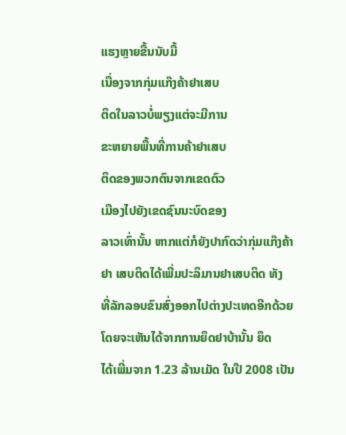ແຮງຫຼາຍຂື້ນນັບມື້
ເນື່ອງຈາກກຸ່ມແກ໊ງຄ້າຢາເສບ
ຕິດໃນລາວບໍ່ພຽງແຕ່ຈະມີການ
ຂະຫຍາຍພື້ນທີ່ການຄ້າຢາເສບ
ຕິດຂອງພວກຕົນຈາກເຂດຕົວ
ເມືອງໄປຍັງເຂດຊົນນະບົດຂອງ
ລາວເທົ່ານັ້ນ ຫາກແຕ່ກໍຍັງປາກົດວ່າກຸ່ມແກ໊ງຄ້າຢາ ເສບຕິດໄດ້ເພີ່ມປະລິມານຢາເສບຕິດ ທັງ
ທີ່ລັກລອບຂົນສົ່ງອອກໄປຕ່າງປະເທດອີກດ້ວຍ ໂດຍຈະເຫັນໄດ້ຈາກການຍຶດຢາບ້ານັ້ນ ຍຶດ
ໄດ້ເພີ່ມຈາກ 1.23 ລ້ານເມັດ ໃນປີ 2008 ເປັນ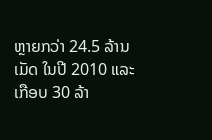ຫຼາຍກວ່າ 24.5 ລ້ານເມັດ ໃນປີ 2010 ແລະ
ເກືອບ 30 ລ້າ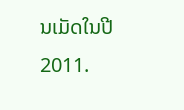ນເມັດໃນປີ 2011.